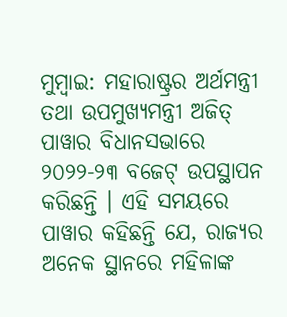ମୁମ୍ବାଇ: ମହାରାଷ୍ଟ୍ରର ଅର୍ଥମନ୍ତ୍ରୀ ତଥା ଉପମୁଖ୍ୟମନ୍ତ୍ରୀ ଅଜିତ୍ ପାୱାର ବିଧାନସଭାରେ ୨୦୨୨-୨୩ ବଜେଟ୍ ଉପସ୍ଥାପନ କରିଛନ୍ତି । ଏହି ସମୟରେ ପାୱାର କହିଛନ୍ତି ଯେ, ରାଜ୍ୟର ଅନେକ ସ୍ଥାନରେ ମହିଳାଙ୍କ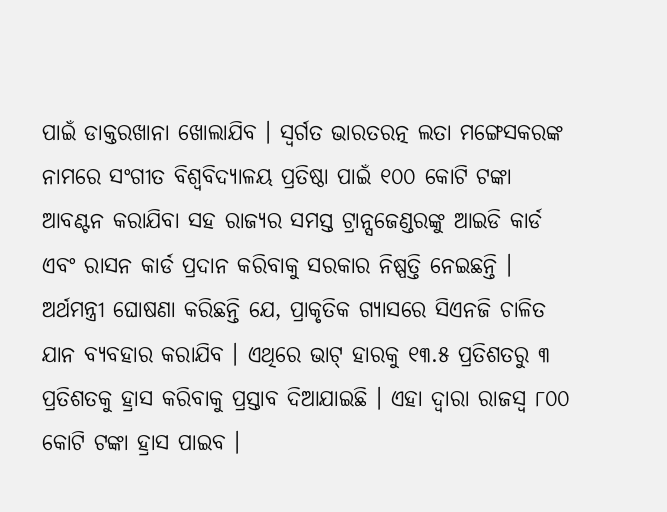ପାଇଁ ଡାକ୍ତରଖାନା ଖୋଲାଯିବ । ସ୍ୱର୍ଗତ ଭାରତରତ୍ନ ଲତା ମଙ୍ଗେସକରଙ୍କ ନାମରେ ସଂଗୀତ ବିଶ୍ୱବିଦ୍ୟାଳୟ ପ୍ରତିଷ୍ଠା ପାଇଁ ୧୦୦ କୋଟି ଟଙ୍କା ଆବଣ୍ଟନ କରାଯିବା ସହ ରାଜ୍ୟର ସମସ୍ତ ଟ୍ରାନ୍ସଜେଣ୍ଡରଙ୍କୁ ଆଇଡି କାର୍ଡ ଏବଂ ରାସନ କାର୍ଡ ପ୍ରଦାନ କରିବାକୁ ସରକାର ନିଷ୍ପତ୍ତି ନେଇଛନ୍ତି ।
ଅର୍ଥମନ୍ତ୍ରୀ ଘୋଷଣା କରିଛନ୍ତି ଯେ, ପ୍ରାକୃତିକ ଗ୍ୟାସରେ ସିଏନଜି ଚାଳିତ ଯାନ ବ୍ୟବହାର କରାଯିବ । ଏଥିରେ ଭାଟ୍ ହାରକୁ ୧୩.୫ ପ୍ରତିଶତରୁ ୩ ପ୍ରତିଶତକୁ ହ୍ରାସ କରିବାକୁ ପ୍ରସ୍ତାବ ଦିଆଯାଇଛି । ଏହା ଦ୍ୱାରା ରାଜସ୍ୱ ୮୦୦ କୋଟି ଟଙ୍କା ହ୍ରାସ ପାଇବ ।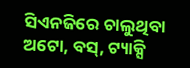ସିଏନଜିରେ ଚାଲୁଥିବା ଅଟୋ, ବସ୍, ଟ୍ୟାକ୍ସି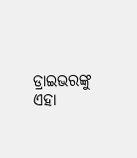ଡ୍ରାଇଭରଙ୍କୁ ଏହା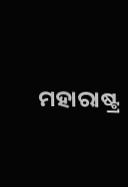ମହାରାଷ୍ଟ୍ର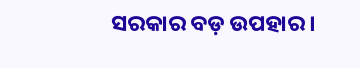ସରକାର ବଡ଼ ଉପହାର ।